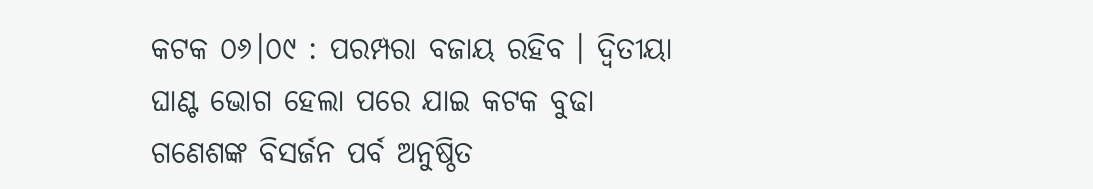କଟକ ୦୬।୦୯ : ପରମ୍ପରା ବଜାୟ ରହିବ । ଦ୍ବିତୀୟା ଘାଣ୍ଟ ଭୋଗ ହେଲା ପରେ ଯାଇ କଟକ ବୁଢା ଗଣେଶଙ୍କ ବିସର୍ଜନ ପର୍ବ ଅନୁଷ୍ଠିତ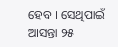ହେବ । ସେଥିପାଇଁ ଆସନ୍ତା ୨୫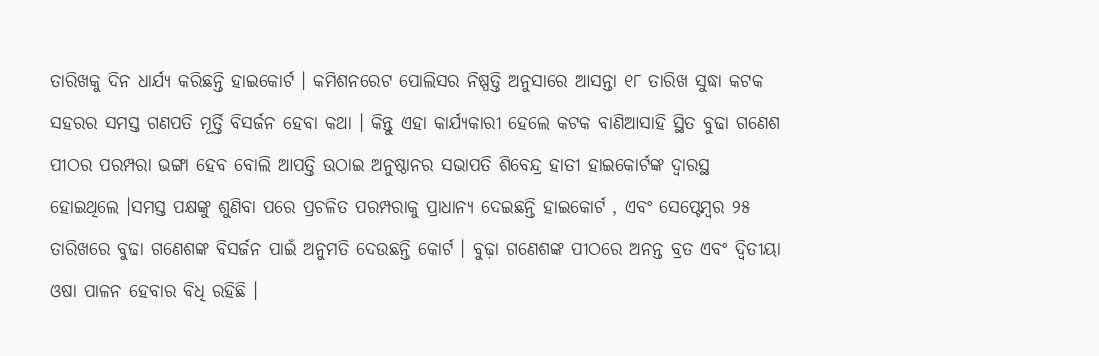ତାରିଖକୁ ଦିନ ଧାର୍ଯ୍ୟ କରିଛନ୍ତି ହାଇକୋର୍ଟ । କମିଶନରେଟ ପୋଲିସର ନିଷ୍ପତ୍ତି ଅନୁସାରେ ଆସନ୍ତା ୧୮ ତାରିଖ ସୁଦ୍ଧା କଟକ ସହରର ସମସ୍ତ ଗଣପତି ମୂର୍ତ୍ତି ବିସର୍ଜନ ହେବା କଥା । କିନ୍ତୁ ଏହା କାର୍ଯ୍ୟକାରୀ ହେଲେ କଟକ ବାଣିଆସାହି ସ୍ଥିତ ବୁଢା ଗଣେଶ ପୀଠର ପରମ୍ପରା ଭଙ୍ଗା ହେବ ବୋଲି ଆପତ୍ତି ଉଠାଇ ଅନୁଷ୍ଠାନର ସଭାପତି ଶିବେନ୍ଦ୍ର ହାତୀ ହାଇକୋର୍ଟଙ୍କ ଦ୍ବାରସ୍ଥ ହୋଇଥିଲେ ।ସମସ୍ତ ପକ୍ଷଙ୍କୁ ଶୁଣିବା ପରେ ପ୍ରଚଳିତ ପରମ୍ପରାକୁ ପ୍ରାଧାନ୍ୟ ଦେଇଛନ୍ତି ହାଇକୋର୍ଟ , ଏବଂ ସେପ୍ଟେମ୍ବର ୨୫ ତାରିଖରେ ବୁଢା ଗଣେଶଙ୍କ ବିସର୍ଜନ ପାଇଁ ଅନୁମତି ଦେଉଛନ୍ତି କୋର୍ଟ । ବୁଢ଼ା ଗଣେଶଙ୍କ ପୀଠରେ ଅନନ୍ତ ବ୍ରତ ଏବଂ ଦ୍ୱିତୀୟା ଓଷା ପାଳନ ହେବାର ବିଧି ରହିଛି ।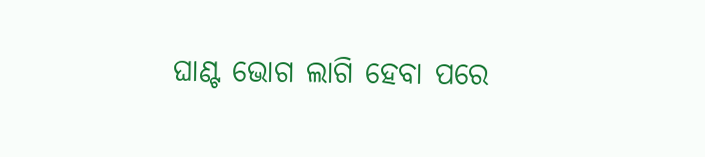ଘାଣ୍ଟ ଭୋଗ ଲାଗି ହେବା ପରେ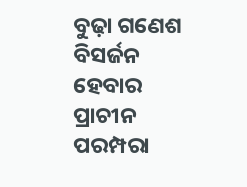ବୁଢ଼ା ଗଣେଶ ବିସର୍ଜନ ହେବାର ପ୍ରାଚୀନ ପରମ୍ପରା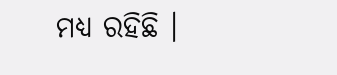ମଧ୍ୟ ରହିଛି ।